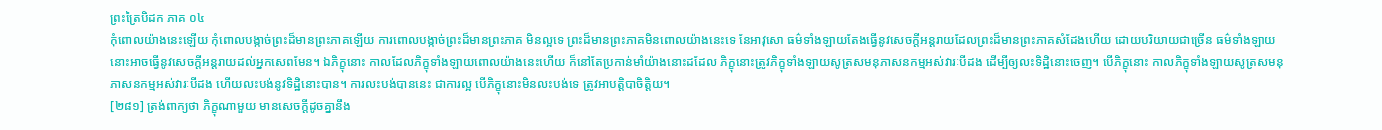ព្រះត្រៃបិដក ភាគ ០៤
កុំពោលយ៉ាងនេះឡើយ កុំពោលបង្កាច់ព្រះដ៏មានព្រះភាគឡើយ ការពោលបង្កាច់ព្រះដ៏មានព្រះភាគ មិនល្អទេ ព្រះដ៏មានព្រះភាគមិនពោលយ៉ាងនេះទេ នែអាវុសោ ធម៌ទាំងឡាយតែងធ្វើនូវសេចក្តីអន្តរាយដែលព្រះដ៏មានព្រះភាគសំដែងហើយ ដោយបរិយាយជាច្រើន ធម៌ទាំងឡាយនោះអាចធ្វើនូវសេចក្តីអន្តរាយដល់អ្នកសេពមែន។ ឯភិក្ខុនោះ កាលដែលភិក្ខុទាំងឡាយពោលយ៉ាងនេះហើយ ក៏នៅតែប្រកាន់មាំយ៉ាងនោះដដែល ភិក្ខុនោះត្រូវភិក្ខុទាំងឡាយសូត្រសមនុភាសនកម្មអស់វារៈបីដង ដើម្បីឲ្យលះទិដ្ឋិនោះចេញ។ បើភិក្ខុនោះ កាលភិក្ខុទាំងឡាយសូត្រសមនុភាសនកម្មអស់វារៈបីដង ហើយលះបង់នូវទិដ្ឋិនោះបាន។ ការលះបង់បាននេះ ជាការល្អ បើភិក្ខុនោះមិនលះបង់ទេ ត្រូវអាបត្តិបាចិត្តិយ។
[២៨១] ត្រង់ពាក្យថា ភិក្ខុណាមួយ មានសេចក្តីដូចគ្នានឹង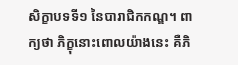សិក្ខាបទទី១ នៃបារាជិកកណ្ឌ។ ពាក្យថា ភិក្ខុនោះពោលយ៉ាងនេះ គឺភិ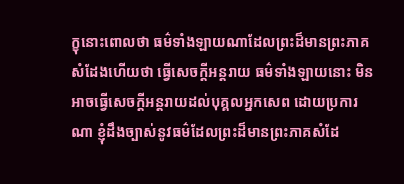ក្ខុនោះពោលថា ធម៌ទាំងឡាយណាដែលព្រះដ៏មានព្រះភាគសំដែងហើយថា ធ្វើសេចក្តីអន្តរាយ ធម៌ទាំងឡាយនោះ មិនអាចធ្វើសេចក្តីអន្តរាយដល់បុគ្គលអ្នកសេព ដោយប្រការណា ខ្ញុំដឹងច្បាស់នូវធម៌ដែលព្រះដ៏មានព្រះភាគសំដែ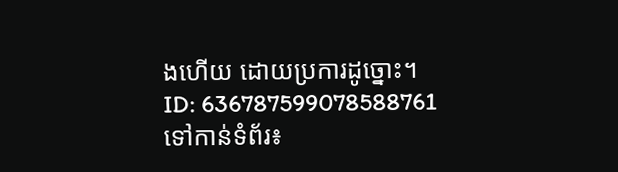ងហើយ ដោយប្រការដូច្នោះ។
ID: 636787599078588761
ទៅកាន់ទំព័រ៖